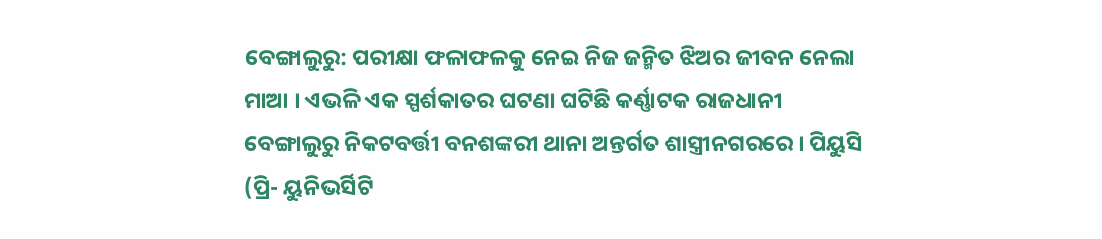ବେଙ୍ଗାଲୁରୁ: ପରୀକ୍ଷା ଫଳାଫଳକୁ ନେଇ ନିଜ ଜନ୍ମିତ ଝିଅର ଜୀବନ ନେଲା ମାଆ । ଏଭଳି ଏକ ସ୍ପର୍ଶକାତର ଘଟଣା ଘଟିଛି କର୍ଣ୍ଣାଟକ ରାଜଧାନୀ ବେଙ୍ଗାଲୁରୁ ନିକଟବର୍ତ୍ତୀ ବନଶଙ୍କରୀ ଥାନା ଅନ୍ତର୍ଗତ ଶାସ୍ତ୍ରୀନଗରରେ । ପିୟୁସି (ପ୍ରି- ୟୁନିଭର୍ସିଟି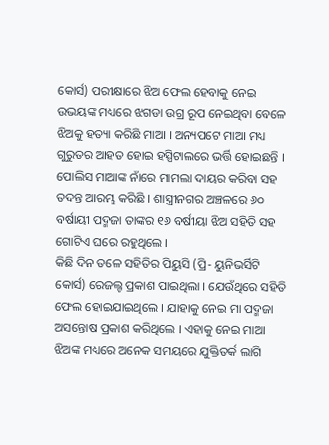କୋର୍ସ) ପରୀକ୍ଷାରେ ଝିଅ ଫେଲ ହେବାକୁ ନେଇ ଉଭୟଙ୍କ ମଧ୍ୟରେ ଝଗଡା ଉଗ୍ର ରୂପ ନେଇଥିବା ବେଳେ ଝିଅକୁ ହତ୍ୟା କରିଛି ମାଆ । ଅନ୍ୟପଟେ ମାଆ ମଧ୍ୟ ଗୁରୁତର ଆହତ ହୋଇ ହସ୍ପିଟାଲରେ ଭର୍ତ୍ତି ହୋଇଛନ୍ତି । ପୋଲିସ ମାଆଙ୍କ ନାଁରେ ମାମଲା ଦାୟର କରିବା ସହ ତଦନ୍ତ ଆରମ୍ଭ କରିଛି । ଶାସ୍ତ୍ରୀନଗର ଅଞ୍ଚଳରେ ୬୦ ବର୍ଷାୟୀ ପଦ୍ମଜା ତାଙ୍କର ୧୬ ବର୍ଷୀୟା ଝିଅ ସହିତି ସହ ଗୋଟିଏ ଘରେ ରହୁଥିଲେ ।
କିଛି ଦିନ ତଳେ ସହିତିର ପିୟୁସି (ପ୍ରି- ୟୁନିଭର୍ସିଟି କୋର୍ସ) ରେଜଲ୍ଟ ପ୍ରକାଶ ପାଇଥିଲା । ଯେଉଁଥିରେ ସହିତି ଫେଲ ହୋଇଯାଇଥିଲେ । ଯାହାକୁ ନେଇ ମା ପଦ୍ମଜା ଅସନ୍ତୋଷ ପ୍ରକାଶ କରିଥିଲେ । ଏହାକୁ ନେଇ ମାଆ ଝିଅଙ୍କ ମଧ୍ୟରେ ଅନେକ ସମୟରେ ଯୁକ୍ତିତର୍କ ଲାଗି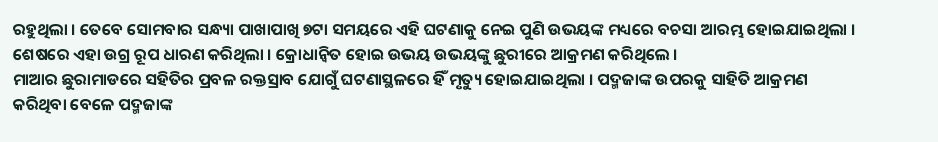ରହୁଥିଲା । ତେବେ ସୋମବାର ସନ୍ଧ୍ୟା ପାଖାପାଖି ୭ଟା ସମୟରେ ଏହି ଘଟଣାକୁ ନେଇ ପୁଣି ଉଭୟଙ୍କ ମଧ୍ୟରେ ବଚସା ଆରମ୍ଭ ହୋଇଯାଇଥିଲା । ଶେଷରେ ଏହା ଉଗ୍ର ରୂପ ଧାରଣ କରିଥିଲା । କ୍ରୋଧାନ୍ୱିତ ହୋଇ ଉଭୟ ଉଭୟଙ୍କୁ ଛୁରୀରେ ଆକ୍ରମଣ କରିଥିଲେ ।
ମାଆର ଛୁରାମାଡରେ ସହିତିର ପ୍ରବଳ ରକ୍ତସ୍ରାବ ଯୋଗୁଁ ଘଟଣାସ୍ଥଳରେ ହିଁ ମୃତ୍ୟୁ ହୋଇଯାଇଥିଲା । ପଦ୍ମଜାଙ୍କ ଉପରକୁ ସାହିତି ଆକ୍ରମଣ କରିଥିବା ବେଳେ ପଦ୍ମଜାଙ୍କ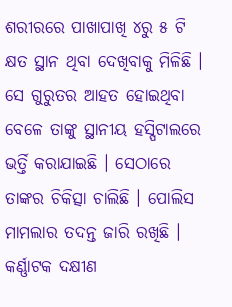ଶରୀରରେ ପାଖାପାଖି ୪ରୁ ୫ ଟି କ୍ଷତ ସ୍ଥାନ ଥିବା ଦେଖିବାକୁ ମିଳିଛି । ସେ ଗୁରୁତର ଆହତ ହୋଇଥିବା ବେଳେ ତାଙ୍କୁ ସ୍ଥାନୀୟ ହସ୍ପିଟାଲରେ ଭର୍ତ୍ତି କରାଯାଇଛି । ସେଠାରେ ତାଙ୍କର ଚିକିତ୍ସା ଚାଲିଛି । ପୋଲିସ ମାମଲାର ତଦନ୍ତ ଜାରି ରଖିଛି । କର୍ଣ୍ଣାଟକ ଦକ୍ଷୀଣ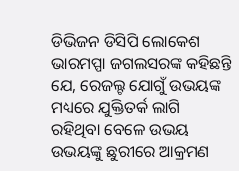ଡିଭିଜନ ଡିସିପି ଲୋକେଶ ଭାରମପ୍ପା ଜଗଲସରଙ୍କ କହିଛନ୍ତି ଯେ, ରେଜଲ୍ଟ ଯୋଗୁଁ ଉଭୟଙ୍କ ମଧ୍ୟରେ ଯୁକ୍ତିତର୍କ ଲାଗି ରହିଥିବା ବେଳେ ଉଭୟ ଉଭୟଙ୍କୁ ଛୁରୀରେ ଆକ୍ରମଣ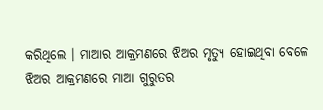କରିଥିଲେ । ମାଆର ଆକ୍ରମଣରେ ଝିଅର ମୃତ୍ୟୁ ହୋଇଥିବା ବେଳେ ଝିଅର ଆକ୍ରମଣରେ ମାଆ ଗୁରୁତର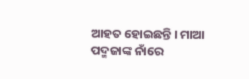ଆହତ ହୋଇଛନ୍ତି । ମାଆ ପଦ୍ମଜାଙ୍କ ନାଁରେ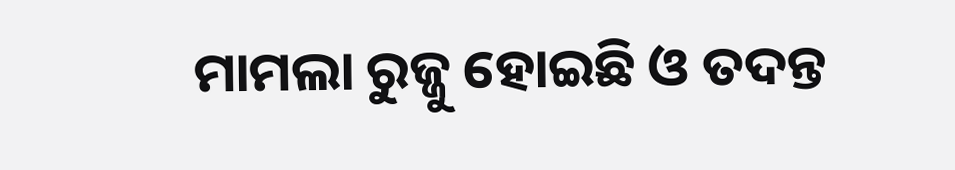ମାମଲା ରୁଜ୍ଜୁ ହୋଇଛି ଓ ତଦନ୍ତ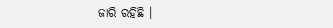ଜାରି ରହିଛି ।